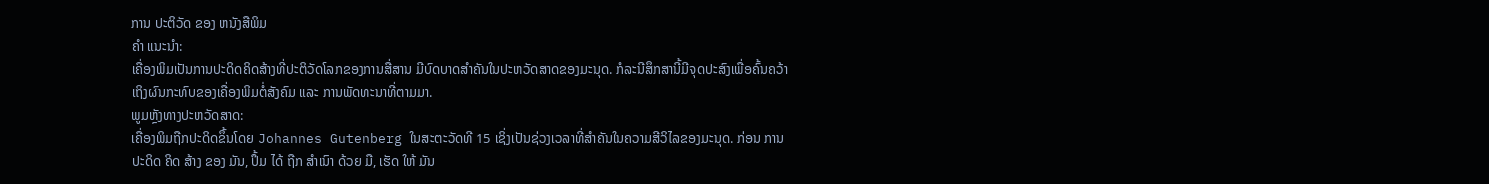ການ ປະຕິວັດ ຂອງ ຫນັງສືພິມ
ຄໍາ ແນະນໍາ:
ເຄື່ອງພິມເປັນການປະດິດຄິດສ້າງທີ່ປະຕິວັດໂລກຂອງການສື່ສານ ມີບົດບາດສໍາຄັນໃນປະຫວັດສາດຂອງມະນຸດ. ກໍລະນີສຶກສານີ້ມີຈຸດປະສົງເພື່ອຄົ້ນຄວ້າເຖິງຜົນກະທົບຂອງເຄື່ອງພິມຕໍ່ສັງຄົມ ແລະ ການພັດທະນາທີ່ຕາມມາ.
ພູມຫຼັງທາງປະຫວັດສາດ:
ເຄື່ອງພິມຖືກປະດິດຂຶ້ນໂດຍ Johannes Gutenberg ໃນສະຕະວັດທີ 15 ເຊິ່ງເປັນຊ່ວງເວລາທີ່ສໍາຄັນໃນຄວາມສີວິໄລຂອງມະນຸດ. ກ່ອນ ການ ປະດິດ ຄິດ ສ້າງ ຂອງ ມັນ, ປຶ້ມ ໄດ້ ຖືກ ສໍາເນົາ ດ້ວຍ ມື, ເຮັດ ໃຫ້ ມັນ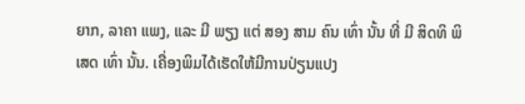ຍາກ, ລາຄາ ແພງ, ແລະ ມີ ພຽງ ແຕ່ ສອງ ສາມ ຄົນ ເທົ່າ ນັ້ນ ທີ່ ມີ ສິດທິ ພິ ເສດ ເທົ່າ ນັ້ນ. ເຄື່ອງພິມໄດ້ເຮັດໃຫ້ມີການປ່ຽນແປງ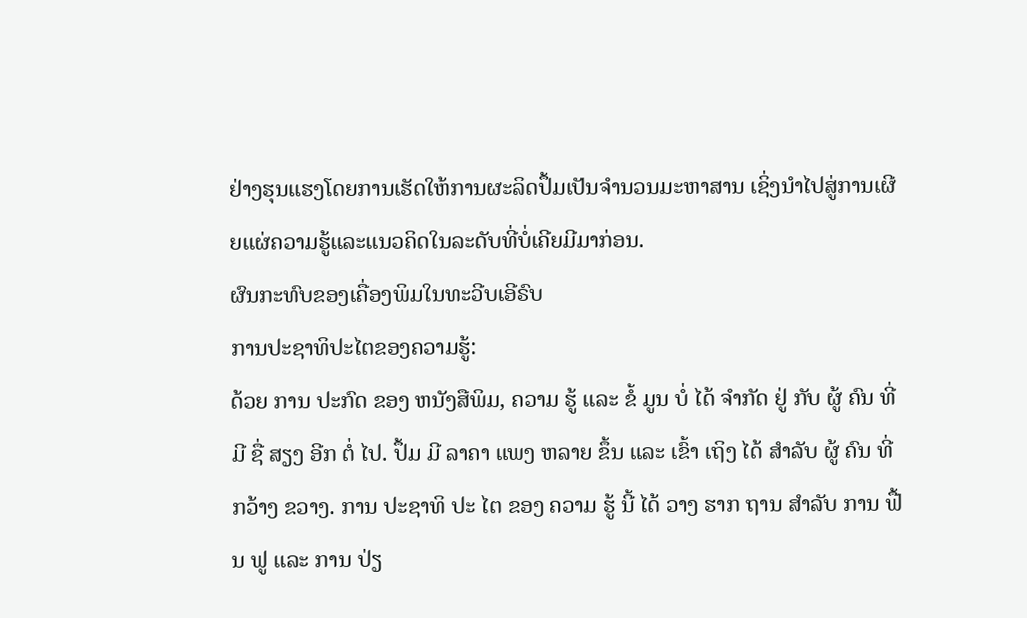ຢ່າງຮຸນແຮງໂດຍການເຮັດໃຫ້ການຜະລິດປຶ້ມເປັນຈໍານວນມະຫາສານ ເຊິ່ງນໍາໄປສູ່ການເຜີຍແຜ່ຄວາມຮູ້ແລະແນວຄິດໃນລະດັບທີ່ບໍ່ເຄີຍມີມາກ່ອນ.
ຜົນກະທົບຂອງເຄື່ອງພິມໃນທະວີບເອີຣົບ
ການປະຊາທິປະໄຕຂອງຄວາມຮູ້:
ດ້ວຍ ການ ປະກົດ ຂອງ ຫນັງສືພິມ, ຄວາມ ຮູ້ ແລະ ຂໍ້ ມູນ ບໍ່ ໄດ້ ຈໍາກັດ ຢູ່ ກັບ ຜູ້ ຄົນ ທີ່ ມີ ຊື່ ສຽງ ອີກ ຕໍ່ ໄປ. ປຶ້ມ ມີ ລາຄາ ແພງ ຫລາຍ ຂຶ້ນ ແລະ ເຂົ້າ ເຖິງ ໄດ້ ສໍາລັບ ຜູ້ ຄົນ ທີ່ ກວ້າງ ຂວາງ. ການ ປະຊາທິ ປະ ໄຕ ຂອງ ຄວາມ ຮູ້ ນີ້ ໄດ້ ວາງ ຮາກ ຖານ ສໍາລັບ ການ ຟື້ນ ຟູ ແລະ ການ ປ່ຽ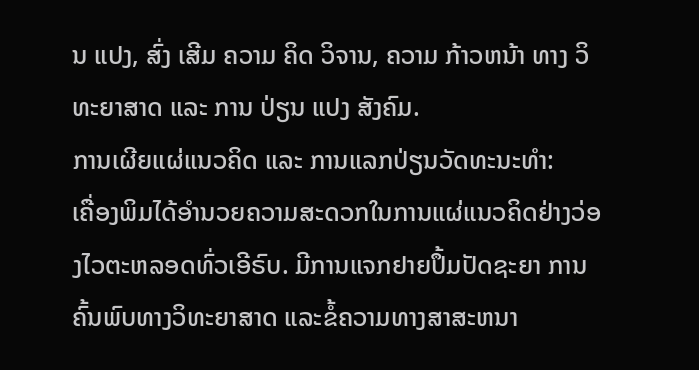ນ ແປງ, ສົ່ງ ເສີມ ຄວາມ ຄິດ ວິຈານ, ຄວາມ ກ້າວຫນ້າ ທາງ ວິທະຍາສາດ ແລະ ການ ປ່ຽນ ແປງ ສັງຄົມ.
ການເຜີຍແຜ່ແນວຄິດ ແລະ ການແລກປ່ຽນວັດທະນະທໍາ:
ເຄື່ອງພິມໄດ້ອໍານວຍຄວາມສະດວກໃນການແຜ່ແນວຄິດຢ່າງວ່ອງໄວຕະຫລອດທົ່ວເອີຣົບ. ມີການແຈກຢາຍປຶ້ມປັດຊະຍາ ການຄົ້ນພົບທາງວິທະຍາສາດ ແລະຂໍ້ຄວາມທາງສາສະຫນາ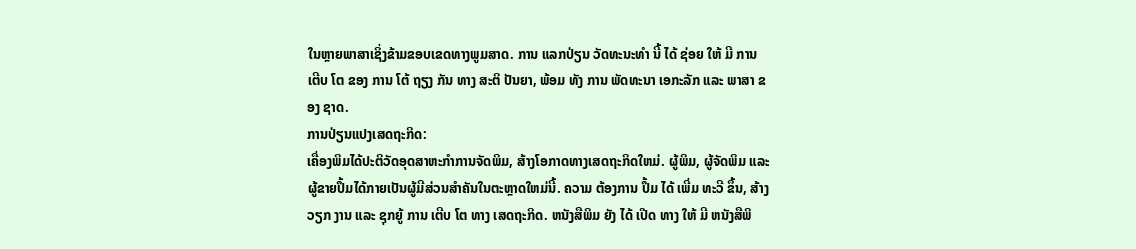ໃນຫຼາຍພາສາເຊິ່ງຂ້າມຂອບເຂດທາງພູມສາດ. ການ ແລກປ່ຽນ ວັດທະນະທໍາ ນີ້ ໄດ້ ຊ່ອຍ ໃຫ້ ມີ ການ ເຕີບ ໂຕ ຂອງ ການ ໂຕ້ ຖຽງ ກັນ ທາງ ສະຕິ ປັນຍາ, ພ້ອມ ທັງ ການ ພັດທະນາ ເອກະລັກ ແລະ ພາສາ ຂອງ ຊາດ.
ການປ່ຽນແປງເສດຖະກິດ:
ເຄື່ອງພິມໄດ້ປະຕິວັດອຸດສາຫະກໍາການຈັດພິມ, ສ້າງໂອກາດທາງເສດຖະກິດໃຫມ່. ຜູ້ພິມ, ຜູ້ຈັດພິມ ແລະ ຜູ້ຂາຍປຶ້ມໄດ້ກາຍເປັນຜູ້ມີສ່ວນສໍາຄັນໃນຕະຫຼາດໃຫມ່ນີ້. ຄວາມ ຕ້ອງການ ປຶ້ມ ໄດ້ ເພີ່ມ ທະວີ ຂຶ້ນ, ສ້າງ ວຽກ ງານ ແລະ ຊຸກຍູ້ ການ ເຕີບ ໂຕ ທາງ ເສດຖະກິດ. ຫນັງສືພິມ ຍັງ ໄດ້ ເປີດ ທາງ ໃຫ້ ມີ ຫນັງສືພິ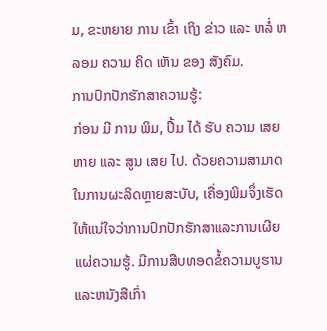ມ, ຂະຫຍາຍ ການ ເຂົ້າ ເຖິງ ຂ່າວ ແລະ ຫລໍ່ ຫລອມ ຄວາມ ຄິດ ເຫັນ ຂອງ ສັງຄົມ.
ການປົກປັກຮັກສາຄວາມຮູ້:
ກ່ອນ ມີ ການ ພິມ, ປຶ້ມ ໄດ້ ຮັບ ຄວາມ ເສຍ ຫາຍ ແລະ ສູນ ເສຍ ໄປ. ດ້ວຍຄວາມສາມາດໃນການຜະລິດຫຼາຍສະບັບ, ເຄື່ອງພິມຈຶ່ງເຮັດໃຫ້ແນ່ໃຈວ່າການປົກປັກຮັກສາແລະການເຜີຍແຜ່ຄວາມຮູ້. ມີການສືບທອດຂໍ້ຄວາມບູຮານແລະຫນັງສືເກົ່າ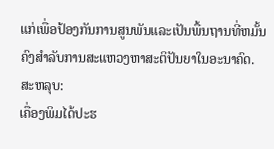ແກ່ເພື່ອປ້ອງກັນການສູນພັນແລະເປັນພື້ນຖານທີ່ຫມັ້ນຄົງສໍາລັບການສະແຫວງຫາສະຕິປັນຍາໃນອະນາຄົດ.
ສະຫລຸບ:
ເຄື່ອງພິມໄດ້ປະຮ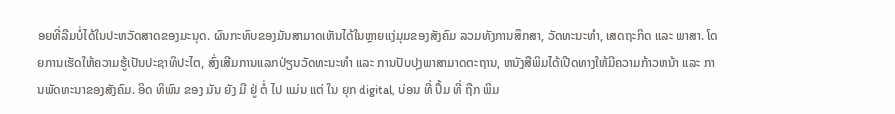ອຍທີ່ລືມບໍ່ໄດ້ໃນປະຫວັດສາດຂອງມະນຸດ. ຜົນກະທົບຂອງມັນສາມາດເຫັນໄດ້ໃນຫຼາຍແງ່ມຸມຂອງສັງຄົມ ລວມທັງການສຶກສາ, ວັດທະນະທໍາ, ເສດຖະກິດ ແລະ ພາສາ. ໂດຍການເຮັດໃຫ້ຄວາມຮູ້ເປັນປະຊາທິປະໄຕ, ສົ່ງເສີມການແລກປ່ຽນວັດທະນະທໍາ ແລະ ການປັບປຸງພາສາມາດຕະຖານ, ຫນັງສືພິມໄດ້ເປີດທາງໃຫ້ມີຄວາມກ້າວຫນ້າ ແລະ ການພັດທະນາຂອງສັງຄົມ. ອິດ ທິພົນ ຂອງ ມັນ ຍັງ ມີ ຢູ່ ຕໍ່ ໄປ ແມ່ນ ແຕ່ ໃນ ຍຸກ digital, ບ່ອນ ທີ່ ປຶ້ມ ທີ່ ຖືກ ພິມ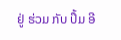ຢູ່ ຮ່ວມ ກັບ ປຶ້ມ ອີ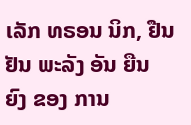ເລັກ ທຣອນ ນິກ, ຢືນຢັນ ພະລັງ ອັນ ຍືນ ຍົງ ຂອງ ການ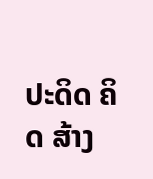ປະດິດ ຄິດ ສ້າງ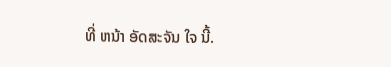ທີ່ ຫນ້າ ອັດສະຈັນ ໃຈ ນີ້.